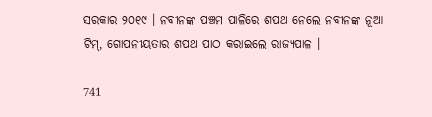ସରକାର ୨୦୧୯ । ନବୀନଙ୍କ ପଞ୍ଚମ ପାଳିରେ ଶପଥ ନେଲେ ନବୀନଙ୍କ ନୂଆ ଟିମ୍, ଗୋପନୀୟତାର ଶପଥ ପାଠ କରାଇଲେ ରାଜ୍ୟପାଳ ।

741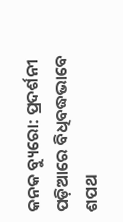କନକ ବ୍ୟୁରୋ: ପ୍ରଦର୍ଶନୀ ପଡ଼ିଆରେ ବିଧିବଦ୍ଧଭାବେ ଶପଥ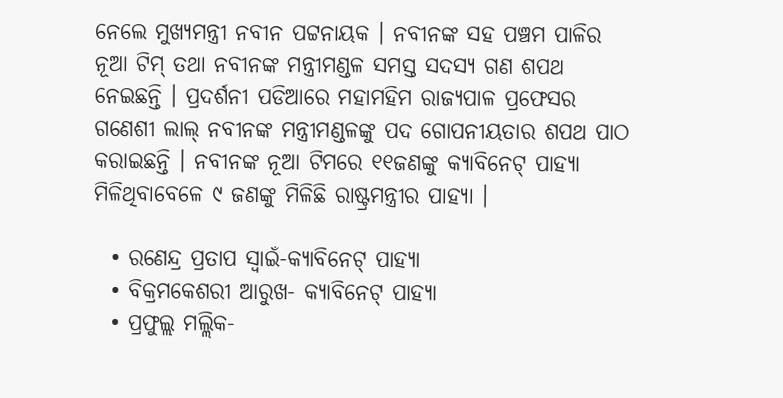ନେଲେ ମୁଖ୍ୟମନ୍ତ୍ରୀ ନବୀନ ପଟ୍ଟନାୟକ । ନବୀନଙ୍କ ସହ ପଞ୍ଚମ ପାଳିର ନୂଆ ଟିମ୍ ତଥା ନବୀନଙ୍କ ମନ୍ତ୍ରୀମଣ୍ଡଳ ସମସ୍ତ ସଦସ୍ୟ ଗଣ ଶପଥ ନେଇଛନ୍ତି । ପ୍ରଦର୍ଶନୀ ପଡିଆରେ ମହାମହିମ ରାଜ୍ୟପାଳ ପ୍ରଫେସର ଗଣେଶୀ ଲାଲ୍ ନବୀନଙ୍କ ମନ୍ତ୍ରୀମଣ୍ଡଳଙ୍କୁ ପଦ ଗୋପନୀୟତାର ଶପଥ ପାଠ କରାଇଛନ୍ତି । ନବୀନଙ୍କ ନୂଆ ଟିମରେ ୧୧ଜଣଙ୍କୁ କ୍ୟାବିନେଟ୍ ପାହ୍ୟା ମିଳିଥିବାବେଳେ ୯ ଜଣଙ୍କୁ ମିଳିଛି ରାଷ୍ଟ୍ରମନ୍ତ୍ରୀର ପାହ୍ୟା ।

  • ରଣେନ୍ଦ୍ର ପ୍ରତାପ ସ୍ୱାଇଁ-କ୍ୟାବିନେଟ୍ ପାହ୍ୟା
  • ବିକ୍ରମକେଶରୀ ଆରୁଖ- କ୍ୟାବିନେଟ୍ ପାହ୍ୟା
  • ପ୍ରଫୁଲ୍ଲ ମଲ୍ଲିକ-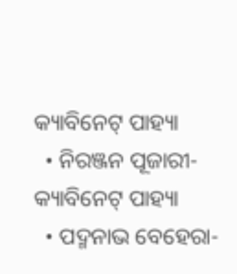କ୍ୟାବିନେଟ୍ ପାହ୍ୟା
  • ନିରଞ୍ଜନ ପୂଜାରୀ- କ୍ୟାବିନେଟ୍ ପାହ୍ୟା
  • ପଦ୍ମନାଭ ବେହେରା-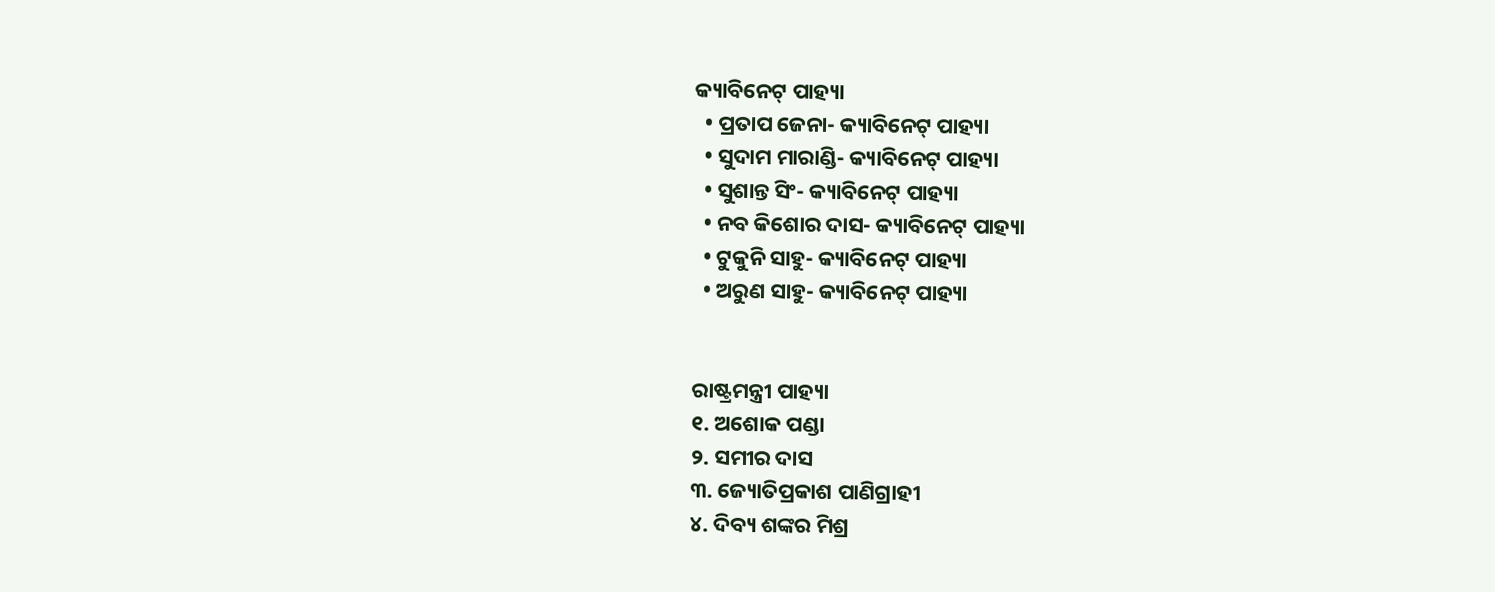କ୍ୟାବିନେଟ୍ ପାହ୍ୟା
  • ପ୍ରତାପ ଜେନା- କ୍ୟାବିନେଟ୍ ପାହ୍ୟା
  • ସୁଦାମ ମାରାଣ୍ଡି- କ୍ୟାବିନେଟ୍ ପାହ୍ୟା
  • ସୁଶାନ୍ତ ସିଂ- କ୍ୟାବିନେଟ୍ ପାହ୍ୟା
  • ନବ କିଶୋର ଦାସ- କ୍ୟାବିନେଟ୍ ପାହ୍ୟା
  • ଟୁକୁନି ସାହୁ- କ୍ୟାବିନେଟ୍ ପାହ୍ୟା
  • ଅରୁଣ ସାହୁ- କ୍ୟାବିନେଟ୍ ପାହ୍ୟା


ରାଷ୍ଟ୍ରମନ୍ତ୍ରୀ ପାହ୍ୟା
୧. ଅଶୋକ ପଣ୍ଡା
୨. ସମୀର ଦାସ
୩. ଜ୍ୟୋତିପ୍ରକାଶ ପାଣିଗ୍ରାହୀ
୪. ଦିବ୍ୟ ଶଙ୍କର ମିଶ୍ର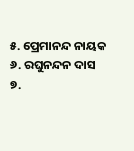୫. ପ୍ରେମାନନ୍ଦ ନାୟକ
୬. ରଘୁନନ୍ଦନ ଦାସ
୭.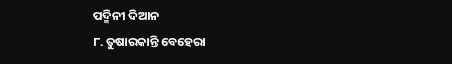ପଦ୍ମିନୀ ଦିଆନ
୮. ତୁଷାରକାନ୍ତି ବେହେରା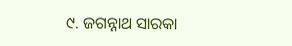୯. ଜଗନ୍ନାଥ ସାରକା